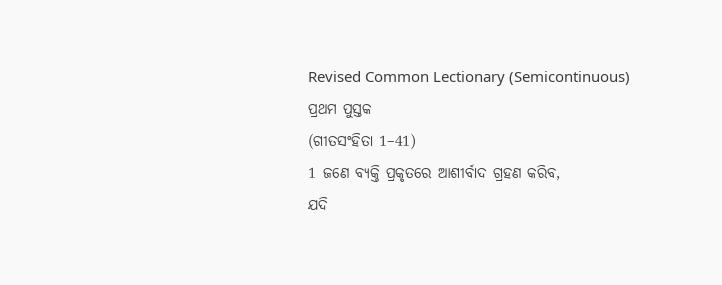Revised Common Lectionary (Semicontinuous)
ପ୍ରଥମ ପୁସ୍ତକ
(ଗୀତସଂହିତା 1–41)
1 ଜଣେ ବ୍ୟକ୍ତି ପ୍ରକୃତରେ ଆଶୀର୍ବାଦ ଗ୍ରହଣ କରିବ,
ଯଦି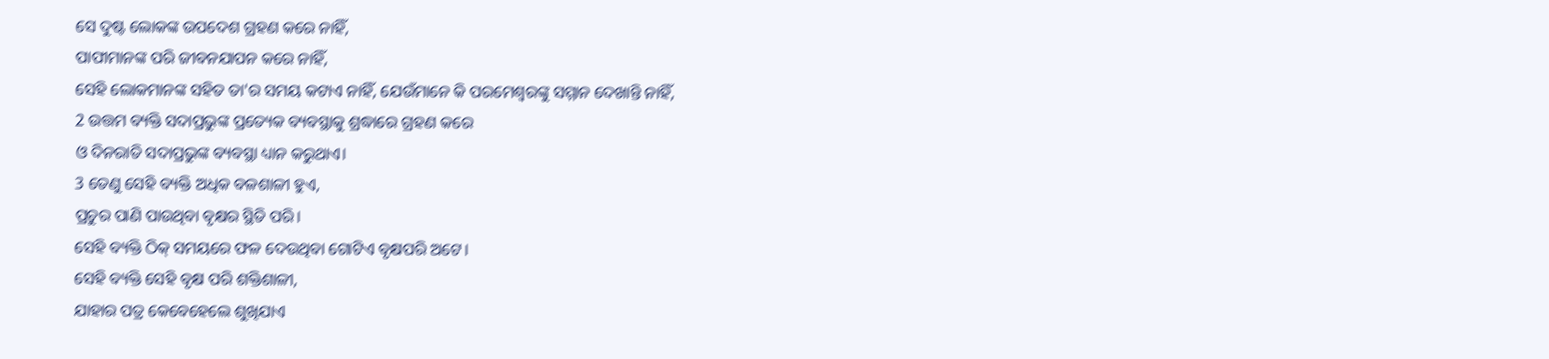ସେ ଦୁଷ୍ଟ ଲୋକଙ୍କ ଉପଦେଶ ଗ୍ରହଣ କରେ ନାହିଁ,
ପାପୀମାନଙ୍କ ପରି ଜୀବନଯାପନ କରେ ନାହିଁ,
ସେହି ଲୋକମାନଙ୍କ ସହିତ ତା'ର ସମୟ କଟାଏ ନାହିଁ, ଯେଉଁମାନେ କି ପରମେଶ୍ୱରଙ୍କୁ ସମ୍ମାନ ଦେଖାନ୍ତି ନାହିଁ,
2 ଉତ୍ତମ ବ୍ୟକ୍ତି ସଦାପ୍ରଭୁଙ୍କ ପ୍ରତ୍ୟେକ ବ୍ୟବସ୍ଥାକୁ ଶ୍ରଦ୍ଧାରେ ଗ୍ରହଣ କରେ
ଓ ଦିନରାତି ସଦାପ୍ରଭୁଙ୍କ ବ୍ୟବସ୍ଥା ଧ୍ୟାନ କରୁଥାଏ।
3 ତେଣୁ ସେହି ବ୍ୟକ୍ତି ଅଧିକ ବଳଶାଳୀ ହୁଏ,
ପ୍ରଚୁର ପାଣି ପାଉଥିବା ବୃକ୍ଷର ସ୍ଥିତି ପରି।
ସେହି ବ୍ୟକ୍ତି ଠିକ୍ ସମୟରେ ଫଳ ଦେଉଥିବା ଗୋଟିଏ ବୃକ୍ଷପରି ଅଟେ।
ସେହି ବ୍ୟକ୍ତି ସେହି ବୃକ୍ଷ ପରି ଶକ୍ତିଶାଳୀ,
ଯାହାର ପତ୍ର କେବେହେଲେ ଶୁଖିଯାଏ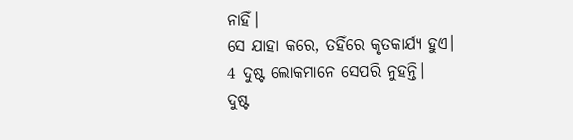ନାହିଁ।
ସେ ଯାହା କରେ, ତହିଁରେ କୃତକାର୍ଯ୍ୟ ହୁଏ।
4 ଦୁଷ୍ଟ ଲୋକମାନେ ସେପରି ନୁହନ୍ତି।
ଦୁଷ୍ଟ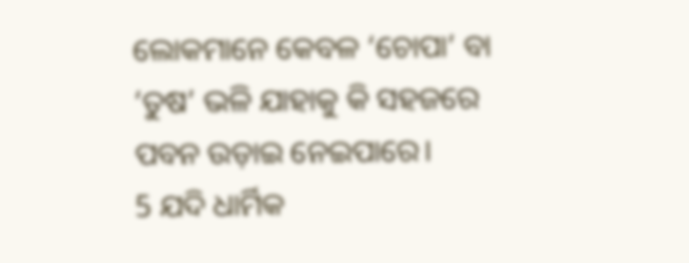ଲୋକମାନେ କେବଳ ‘ଚୋପା’ ବା ‘ତୁଷ’ ଭଳି ଯାହାକୁ କି ସହଜରେ ପବନ ଉଡ଼ାଇ ନେଇପାରେ।
5 ଯଦି ଧାର୍ମିକ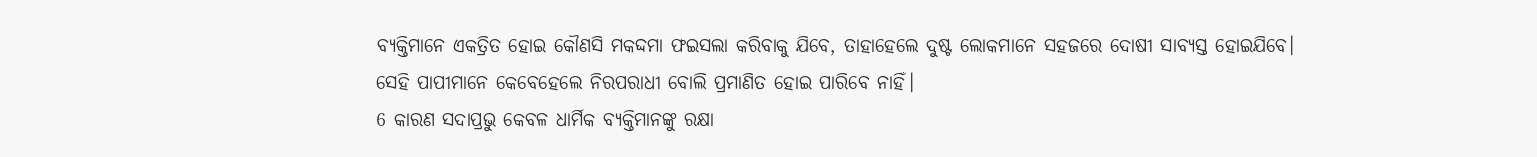ବ୍ୟକ୍ତିମାନେ ଏକତ୍ରିତ ହୋଇ କୌଣସି ମକଦ୍ଦମା ଫଇସଲା କରିବାକୁ ଯିବେ, ତାହାହେଲେ ଦୁଷ୍ଟ ଲୋକମାନେ ସହଜରେ ଦୋଷୀ ସାବ୍ୟସ୍ତ ହୋଇଯିବେ।
ସେହି ପାପୀମାନେ କେବେହେଲେ ନିରପରାଧୀ ବୋଲି ପ୍ରମାଣିତ ହୋଇ ପାରିବେ ନାହିଁ।
6 କାରଣ ସଦାପ୍ରଭୁ କେବଳ ଧାର୍ମିକ ବ୍ୟକ୍ତିମାନଙ୍କୁ ରକ୍ଷା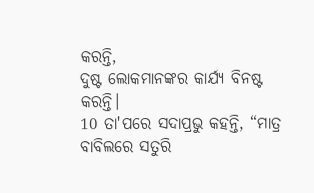କରନ୍ତି,
ଦୁଷ୍ଟ ଲୋକମାନଙ୍କର କାର୍ଯ୍ୟ ବିନଷ୍ଟ କରନ୍ତି।
10 ତା'ପରେ ସଦାପ୍ରଭୁ କହନ୍ତି, “ମାତ୍ର ବାବିଲରେ ସତୁରି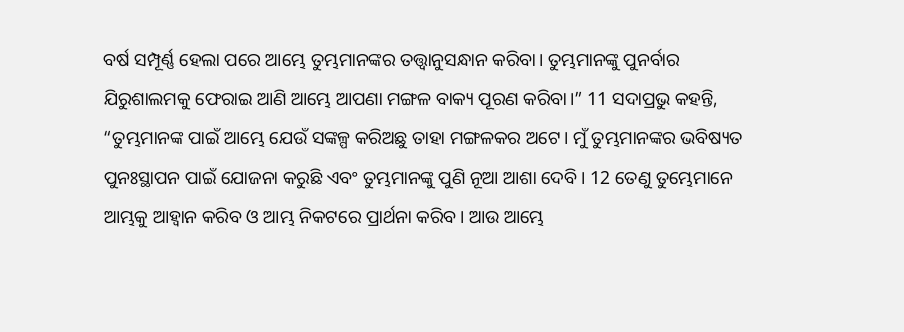ବର୍ଷ ସମ୍ପୂର୍ଣ୍ଣ ହେଲା ପରେ ଆମ୍ଭେ ତୁମ୍ଭମାନଙ୍କର ତତ୍ତ୍ୱାନୁସନ୍ଧାନ କରିବା। ତୁମ୍ଭମାନଙ୍କୁ ପୁନର୍ବାର ଯିରୁଶାଲମକୁ ଫେରାଇ ଆଣି ଆମ୍ଭେ ଆପଣା ମଙ୍ଗଳ ବାକ୍ୟ ପୂରଣ କରିବା।” 11 ସଦାପ୍ରଭୁ କହନ୍ତି, “ତୁମ୍ଭମାନଙ୍କ ପାଇଁ ଆମ୍ଭେ ଯେଉଁ ସଙ୍କଳ୍ପ କରିଅଛୁ ତାହା ମଙ୍ଗଳକର ଅଟେ। ମୁଁ ତୁମ୍ଭମାନଙ୍କର ଭବିଷ୍ୟତ ପୁନଃସ୍ଥାପନ ପାଇଁ ଯୋଜନା କରୁଛି ଏବଂ ତୁମ୍ଭମାନଙ୍କୁ ପୁଣି ନୂଆ ଆଶା ଦେବି। 12 ତେଣୁ ତୁମ୍ଭେମାନେ ଆମ୍ଭକୁ ଆହ୍ୱାନ କରିବ ଓ ଆମ୍ଭ ନିକଟରେ ପ୍ରାର୍ଥନା କରିବ। ଆଉ ଆମ୍ଭେ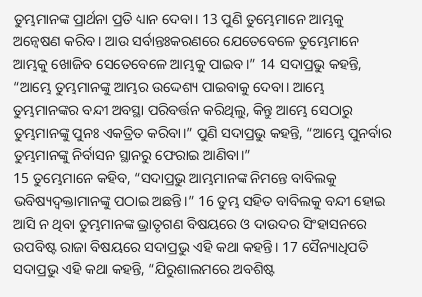ତୁମ୍ଭମାନଙ୍କ ପ୍ରାର୍ଥନା ପ୍ରତି ଧ୍ୟାନ ଦେବା। 13 ପୁଣି ତୁମ୍ଭେମାନେ ଆମ୍ଭକୁ ଅନ୍ୱେଷଣ କରିବ। ଆଉ ସର୍ବାନ୍ତଃକରଣରେ ଯେତେବେଳେ ତୁମ୍ଭେମାନେ ଆମ୍ଭକୁ ଖୋଜିବ ସେତେବେଳେ ଆମ୍ଭକୁ ପାଇବ।” 14 ସଦାପ୍ରଭୁ କହନ୍ତି, “ଆମ୍ଭେ ତୁମ୍ଭମାନଙ୍କୁ ଆମ୍ଭର ଉଦ୍ଦେଶ୍ୟ ପାଇବାକୁ ଦେବା। ଆମ୍ଭେ ତୁମ୍ଭମାନଙ୍କର ବନ୍ଦୀ ଅବସ୍ଥା ପରିବର୍ତ୍ତନ କରିଥିଲୁ, କିନ୍ତୁ ଆମ୍ଭେ ସେଠାରୁ ତୁମ୍ଭମାନଙ୍କୁ ପୁନଃ ଏକତ୍ରିତ କରିବା।” ପୁଣି ସଦାପ୍ରଭୁ କହନ୍ତି, “ଆମ୍ଭେ ପୁନର୍ବାର ତୁମ୍ଭମାନଙ୍କୁ ନିର୍ବାସନ ସ୍ଥାନରୁ ଫେରାଇ ଆଣିବା।”
15 ତୁମ୍ଭେମାନେ କହିବ, “ସଦାପ୍ରଭୁ ଆମ୍ଭମାନଙ୍କ ନିମନ୍ତେ ବାବିଲକୁ ଭବିଷ୍ୟଦ୍ବକ୍ତାମାନଙ୍କୁ ପଠାଇ ଅଛନ୍ତି।” 16 ତୁମ୍ଭ ସହିତ ବାବିଲକୁ ବନ୍ଦୀ ହୋଇ ଆସି ନ ଥିବା ତୁମ୍ଭମାନଙ୍କ ଭ୍ରାତୃଗଣ ବିଷୟରେ ଓ ଦାଉଦର ସିଂହାସନରେ ଉପବିଷ୍ଟ ରାଜା ବିଷୟରେ ସଦାପ୍ରଭୁ ଏହି କଥା କହନ୍ତି। 17 ସୈନ୍ୟାଧିପତି ସଦାପ୍ରଭୁ ଏହି କଥା କହନ୍ତି, “ଯିରୁଶାଲମରେ ଅବଶିଷ୍ଟ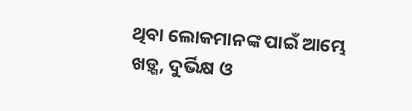ଥିବା ଲୋକମାନଙ୍କ ପାଇଁ ଆମ୍ଭେ ଖଡ଼୍ଗ, ଦୁର୍ଭିକ୍ଷ ଓ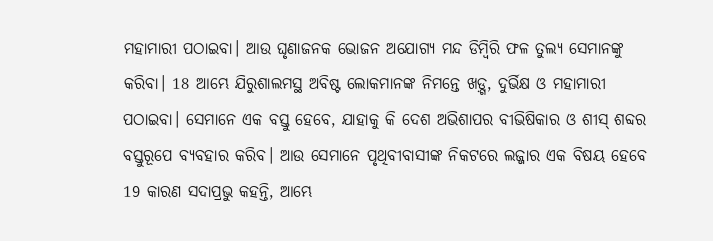ମହାମାରୀ ପଠାଇବା। ଆଉ ଘୃଣାଜନକ ଭୋଜନ ଅଯୋଗ୍ୟ ମନ୍ଦ ଡିମ୍ବିରି ଫଳ ତୁଲ୍ୟ ସେମାନଙ୍କୁ କରିବା। 18 ଆମ୍ଭେ ଯିରୁଶାଲମସ୍ଥ ଅବିଷ୍ଟ ଲୋକମାନଙ୍କ ନିମନ୍ତେ ଖଡ଼୍ଗ, ଦୁର୍ଭିକ୍ଷ ଓ ମହାମାରୀ ପଠାଇବା। ସେମାନେ ଏକ ବସ୍ତୁ ହେବେ, ଯାହାକୁ କି ଦେଶ ଅଭିଶାପର ବୀଭିଷିକାର ଓ ଶୀସ୍ ଶବ୍ଦର ବସ୍ତୁରୂପେ ବ୍ୟବହାର କରିବ। ଆଉ ସେମାନେ ପୃଥିବୀବାସୀଙ୍କ ନିକଟରେ ଲଜ୍ଜାର ଏକ ବିଷୟ ହେବେ 19 କାରଣ ସଦାପ୍ରଭୁ କହନ୍ତି, ଆମ୍ଭେ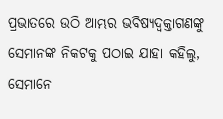ପ୍ରଭାତରେ ଉଠି ଆମ୍ଭର ଭବିଷ୍ୟଦ୍ବକ୍ତାଗଣଙ୍କୁ ସେମାନଙ୍କ ନିକଟକୁ ପଠାଇ ଯାହା କହିଲୁ, ସେମାନେ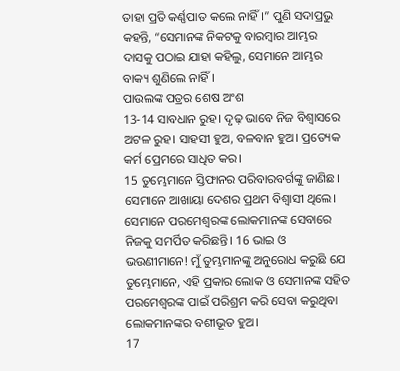ତାହା ପ୍ରତି କର୍ଣ୍ଣପାତ କଲେ ନାହିଁ।” ପୁଣି ସଦାପ୍ରଭୁ କହନ୍ତି, “ସେମାନଙ୍କ ନିକଟକୁ ବାରମ୍ବାର ଆମ୍ଭର ଦାସକୁ ପଠାଇ ଯାହା କହିଲୁ, ସେମାନେ ଆମ୍ଭର ବାକ୍ୟ ଶୁଣିଲେ ନାହିଁ।
ପାଉଲଙ୍କ ପତ୍ରର ଶେଷ ଅଂଶ
13-14 ସାବଧାନ ରୁହ। ଦୃଢ଼ ଭାବେ ନିଜ ବିଶ୍ୱାସରେ ଅଟଳ ରୁହ। ସାହସୀ ହୁଅ, ବଳବାନ ହୁଅ। ପ୍ରତ୍ୟେକ କର୍ମ ପ୍ରେମରେ ସାଧିତ କର।
15 ତୁମ୍ଭେମାନେ ସ୍ତିଫାନର ପରିବାରବର୍ଗଙ୍କୁ ଜାଣିଛ। ସେମାନେ ଆଖାୟା ଦେଶର ପ୍ରଥମ ବିଶ୍ୱାସୀ ଥିଲେ। ସେମାନେ ପରମେଶ୍ୱରଙ୍କ ଲୋକମାନଙ୍କ ସେବାରେ ନିଜକୁ ସମର୍ପିତ କରିଛନ୍ତି। 16 ଭାଇ ଓ ଭଉଣୀମାନେ! ମୁଁ ତୁମ୍ଭମାନଙ୍କୁ ଅନୁରୋଧ କରୁଛି ଯେ ତୁମ୍ଭେମାନେ, ଏହି ପ୍ରକାର ଲୋକ ଓ ସେମାନଙ୍କ ସହିତ ପରମେଶ୍ୱରଙ୍କ ପାଇଁ ପରିଶ୍ରମ କରି ସେବା କରୁଥିବା ଲୋକମାନଙ୍କର ବଶୀଭୂତ ହୁଅ।
17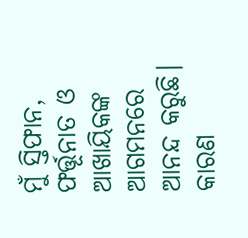ମୁଁ ସ୍ତିଫାନ, ଫର୍ତ୍ତୂନାତ ଓ ଆଖାୟିକଙ୍କ ଆଗମନରେ ଆନନ୍ଦ କରୁଛି। କାରଣ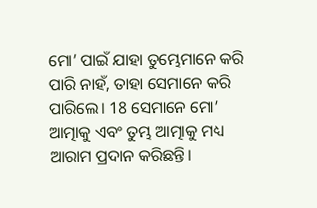ମୋ’ ପାଇଁ ଯାହା ତୁମ୍ଭେମାନେ କରି ପାରି ନାହଁ, ତାହା ସେମାନେ କରି ପାରିଲେ। 18 ସେମାନେ ମୋ’ ଆତ୍ମାକୁ ଏବଂ ତୁମ୍ଭ ଆତ୍ମାକୁ ମଧ୍ୟ ଆରାମ ପ୍ରଦାନ କରିଛନ୍ତି।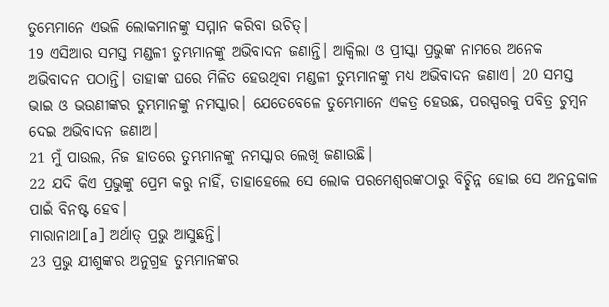ତୁମ୍ଭେମାନେ ଏଭଳି ଲୋକମାନଙ୍କୁ ସମ୍ମାନ କରିବା ଉଚିତ୍।
19 ଏସିଆର ସମସ୍ତ ମଣ୍ଡଳୀ ତୁମ୍ଭମାନଙ୍କୁ ଅଭିବାଦନ ଜଣାନ୍ତି। ଆକ୍ୱିଲା ଓ ପ୍ରୀସ୍କା ପ୍ରଭୁଙ୍କ ନାମରେ ଅନେକ ଅଭିବାଦନ ପଠାନ୍ତି। ତାହାଙ୍କ ଘରେ ମିଳିତ ହେଉଥିବା ମଣ୍ଡଳୀ ତୁମ୍ଭମାନଙ୍କୁ ମଧ୍ୟ ଅଭିବାଦନ ଜଣାଏ। 20 ସମସ୍ତ ଭାଇ ଓ ଭଉଣୀଙ୍କର ତୁମ୍ଭମାନଙ୍କୁ ନମସ୍କାର। ଯେତେବେଳେ ତୁମ୍ଭେମାନେ ଏକତ୍ର ହେଉଛ, ପରସ୍ପରକୁ ପବିତ୍ର ଚୁମ୍ବନ ଦେଇ ଅଭିବାଦନ ଜଣାଅ।
21 ମୁଁ ପାଉଲ, ନିଜ ହାତରେ ତୁମ୍ଭମାନଙ୍କୁ ନମସ୍କାର ଲେଖି ଜଣାଉଛି।
22 ଯଦି କିଏ ପ୍ରଭୁଙ୍କୁ ପ୍ରେମ କରୁ ନାହିଁ, ତାହାହେଲେ ସେ ଲୋକ ପରମେଶ୍ୱରଙ୍କଠାରୁ ବିଚ୍ଛିନ୍ନ ହୋଇ ସେ ଅନନ୍ତକାଳ ପାଇଁ ବିନଷ୍ଟ ହେବ।
ମାରାନାଥା[a] ଅର୍ଥାତ୍ ପ୍ରଭୁ ଆସୁଛନ୍ତି।
23 ପ୍ରଭୁ ଯୀଶୁଙ୍କର ଅନୁଗ୍ରହ ତୁମ୍ଭମାନଙ୍କର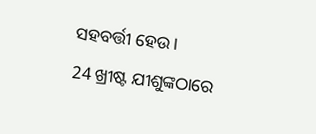ସହବର୍ତ୍ତୀ ହେଉ।
24 ଖ୍ରୀଷ୍ଟ ଯୀଶୁଙ୍କଠାରେ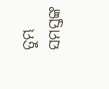ତୁମ୍ଭ ସମସ୍ତଙ୍କ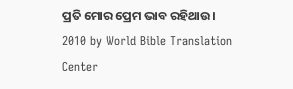ପ୍ରତି ମୋର ପ୍ରେମ ଭାବ ରହିଥାଉ।
2010 by World Bible Translation Center